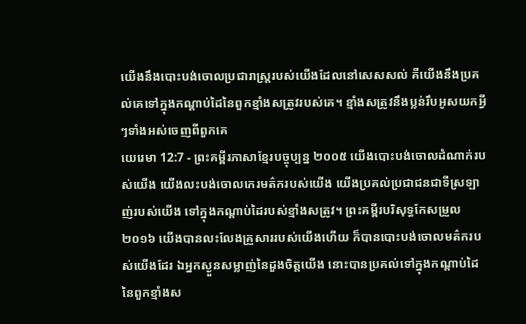យើងនឹងបោះបង់ចោលប្រជារាស្ត្ររបស់យើងដែលនៅសេសសល់ គឺយើងនឹងប្រគល់គេទៅក្នុងកណ្ដាប់ដៃនៃពួកខ្មាំងសត្រូវរបស់គេ។ ខ្មាំងសត្រូវនឹងប្លន់រឹបអូសយកអ្វីៗទាំងអស់ចេញពីពួកគេ
យេរេមា 12:7 - ព្រះគម្ពីរភាសាខ្មែរបច្ចុប្បន្ន ២០០៥ យើងបោះបង់ចោលដំណាក់របស់យើង យើងលះបង់ចោលកេរមត៌ករបស់យើង យើងប្រគល់ប្រជាជនជាទីស្រឡាញ់របស់យើង ទៅក្នុងកណ្ដាប់ដៃរបស់ខ្មាំងសត្រូវ។ ព្រះគម្ពីរបរិសុទ្ធកែសម្រួល ២០១៦ យើងបានលះលែងគ្រួសាររបស់យើងហើយ ក៏បានបោះបង់ចោលមត៌ករបស់យើងដែរ ឯអ្នកស្ងួនសម្លាញ់នៃដួងចិត្តយើង នោះបានប្រគល់ទៅក្នុងកណ្ដាប់ដៃនៃពួកខ្មាំងស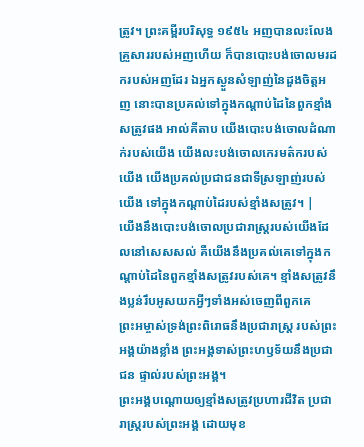ត្រូវ។ ព្រះគម្ពីរបរិសុទ្ធ ១៩៥៤ អញបានលះលែងគ្រួសាររបស់អញហើយ ក៏បានបោះបង់ចោលមរដករបស់អញដែរ ឯអ្នកស្ងួនសំឡាញ់នៃដួងចិត្តអញ នោះបានប្រគល់ទៅក្នុងកណ្តាប់ដៃនៃពួកខ្មាំងសត្រូវផង អាល់គីតាប យើងបោះបង់ចោលដំណាក់របស់យើង យើងលះបង់ចោលកេរមត៌ករបស់យើង យើងប្រគល់ប្រជាជនជាទីស្រឡាញ់របស់យើង ទៅក្នុងកណ្ដាប់ដៃរបស់ខ្មាំងសត្រូវ។ |
យើងនឹងបោះបង់ចោលប្រជារាស្ត្ររបស់យើងដែលនៅសេសសល់ គឺយើងនឹងប្រគល់គេទៅក្នុងកណ្ដាប់ដៃនៃពួកខ្មាំងសត្រូវរបស់គេ។ ខ្មាំងសត្រូវនឹងប្លន់រឹបអូសយកអ្វីៗទាំងអស់ចេញពីពួកគេ
ព្រះអម្ចាស់ទ្រង់ព្រះពិរោធនឹងប្រជារាស្ត្រ របស់ព្រះអង្គយ៉ាងខ្លាំង ព្រះអង្គទាស់ព្រះហឫទ័យនឹងប្រជាជន ផ្ទាល់របស់ព្រះអង្គ។
ព្រះអង្គបណ្ដោយឲ្យខ្មាំងសត្រូវប្រហារជីវិត ប្រជារាស្ត្ររបស់ព្រះអង្គ ដោយមុខ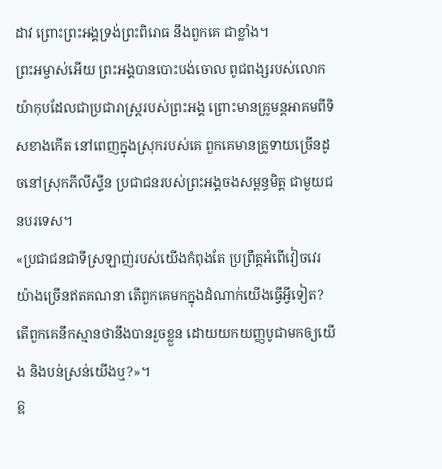ដាវ ព្រោះព្រះអង្គទ្រង់ព្រះពិរោធ នឹងពួកគេ ជាខ្លាំង។
ព្រះអម្ចាស់អើយ ព្រះអង្គបានបោះបង់ចោល ពូជពង្សរបស់លោកយ៉ាកុបដែលជាប្រជារាស្ត្ររបស់ព្រះអង្គ ព្រោះមានគ្រូមន្តអាគមពីទិសខាងកើត នៅពេញក្នុងស្រុករបស់គេ ពួកគេមានគ្រូទាយច្រើនដូចនៅស្រុកភីលីស្ទីន ប្រជាជនរបស់ព្រះអង្គចងសម្ពន្ធមិត្ត ជាមួយជនបរទេស។
«ប្រជាជនជាទីស្រឡាញ់របស់យើងកំពុងតែ ប្រព្រឹត្តអំពើវៀចវេរយ៉ាងច្រើនឥតគណនា តើពួកគេមកក្នុងដំណាក់យើងធ្វើអ្វីទៀត? តើពួកគេនឹកស្មានថានឹងបានរួចខ្លួន ដោយយកយញ្ញបូជាមកឲ្យយើង និងបន់ស្រន់យើងឬ?»។
ឱ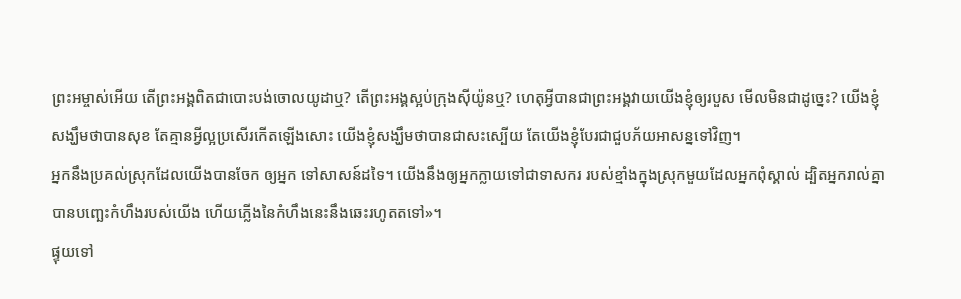ព្រះអម្ចាស់អើយ តើព្រះអង្គពិតជាបោះបង់ចោលយូដាឬ? តើព្រះអង្គស្អប់ក្រុងស៊ីយ៉ូនឬ? ហេតុអ្វីបានជាព្រះអង្គវាយយើងខ្ញុំឲ្យរបួស មើលមិនជាដូច្នេះ? យើងខ្ញុំសង្ឃឹមថាបានសុខ តែគ្មានអ្វីល្អប្រសើរកើតឡើងសោះ យើងខ្ញុំសង្ឃឹមថាបានជាសះស្បើយ តែយើងខ្ញុំបែរជាជួបភ័យអាសន្នទៅវិញ។
អ្នកនឹងប្រគល់ស្រុកដែលយើងបានចែក ឲ្យអ្នក ទៅសាសន៍ដទៃ។ យើងនឹងឲ្យអ្នកក្លាយទៅជាទាសករ របស់ខ្មាំងក្នុងស្រុកមួយដែលអ្នកពុំស្គាល់ ដ្បិតអ្នករាល់គ្នាបានបញ្ឆេះកំហឹងរបស់យើង ហើយភ្លើងនៃកំហឹងនេះនឹងឆេះរហូតតទៅ»។
ផ្ទុយទៅ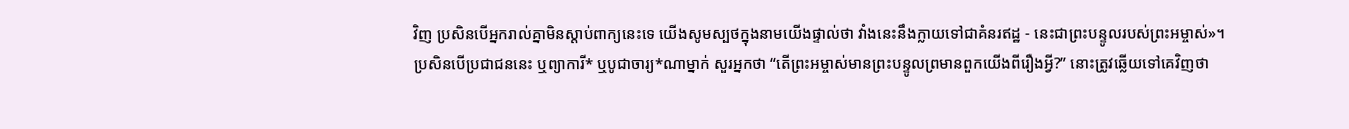វិញ ប្រសិនបើអ្នករាល់គ្នាមិនស្ដាប់ពាក្យនេះទេ យើងសូមស្បថក្នុងនាមយើងផ្ទាល់ថា វាំងនេះនឹងក្លាយទៅជាគំនរឥដ្ឋ - នេះជាព្រះបន្ទូលរបស់ព្រះអម្ចាស់»។
ប្រសិនបើប្រជាជននេះ ឬព្យាការី* ឬបូជាចារ្យ*ណាម្នាក់ សួរអ្នកថា “តើព្រះអម្ចាស់មានព្រះបន្ទូលព្រមានពួកយើងពីរឿងអ្វី?” នោះត្រូវឆ្លើយទៅគេវិញថា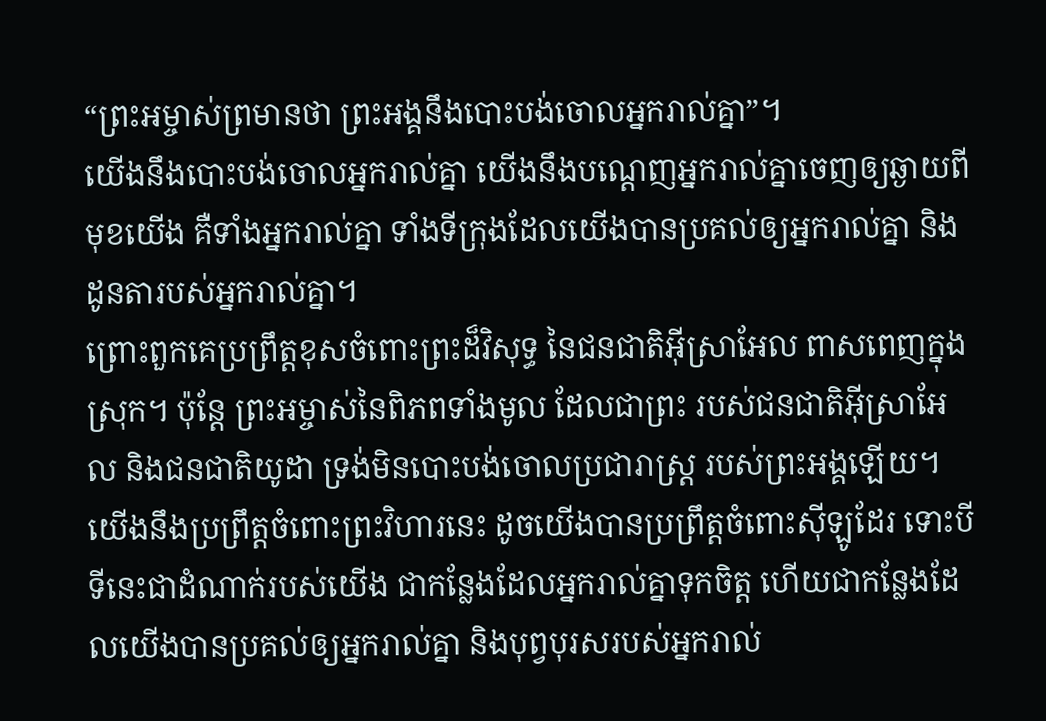“ព្រះអម្ចាស់ព្រមានថា ព្រះអង្គនឹងបោះបង់ចោលអ្នករាល់គ្នា”។
យើងនឹងបោះបង់ចោលអ្នករាល់គ្នា យើងនឹងបណ្តេញអ្នករាល់គ្នាចេញឲ្យឆ្ងាយពីមុខយើង គឺទាំងអ្នករាល់គ្នា ទាំងទីក្រុងដែលយើងបានប្រគល់ឲ្យអ្នករាល់គ្នា និងដូនតារបស់អ្នករាល់គ្នា។
ព្រោះពួកគេប្រព្រឹត្តខុសចំពោះព្រះដ៏វិសុទ្ធ នៃជនជាតិអ៊ីស្រាអែល ពាសពេញក្នុងស្រុក។ ប៉ុន្តែ ព្រះអម្ចាស់នៃពិភពទាំងមូល ដែលជាព្រះ របស់ជនជាតិអ៊ីស្រាអែល និងជនជាតិយូដា ទ្រង់មិនបោះបង់ចោលប្រជារាស្ត្រ របស់ព្រះអង្គឡើយ។
យើងនឹងប្រព្រឹត្តចំពោះព្រះវិហារនេះ ដូចយើងបានប្រព្រឹត្តចំពោះស៊ីឡូដែរ ទោះបីទីនេះជាដំណាក់របស់យើង ជាកន្លែងដែលអ្នករាល់គ្នាទុកចិត្ត ហើយជាកន្លែងដែលយើងបានប្រគល់ឲ្យអ្នករាល់គ្នា និងបុព្វបុរសរបស់អ្នករាល់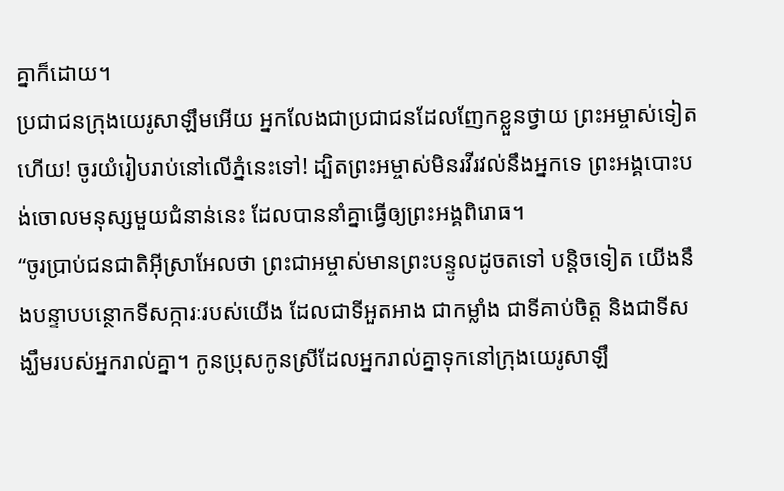គ្នាក៏ដោយ។
ប្រជាជនក្រុងយេរូសាឡឹមអើយ អ្នកលែងជាប្រជាជនដែលញែកខ្លួនថ្វាយ ព្រះអម្ចាស់ទៀតហើយ! ចូរយំរៀបរាប់នៅលើភ្នំនេះទៅ! ដ្បិតព្រះអម្ចាស់មិនរវីរវល់នឹងអ្នកទេ ព្រះអង្គបោះបង់ចោលមនុស្សមួយជំនាន់នេះ ដែលបាននាំគ្នាធ្វើឲ្យព្រះអង្គពិរោធ។
“ចូរប្រាប់ជនជាតិអ៊ីស្រាអែលថា ព្រះជាអម្ចាស់មានព្រះបន្ទូលដូចតទៅ បន្តិចទៀត យើងនឹងបន្ទាបបន្ថោកទីសក្ការៈរបស់យើង ដែលជាទីអួតអាង ជាកម្លាំង ជាទីគាប់ចិត្ត និងជាទីសង្ឃឹមរបស់អ្នករាល់គ្នា។ កូនប្រុសកូនស្រីដែលអ្នករាល់គ្នាទុកនៅក្រុងយេរូសាឡឹ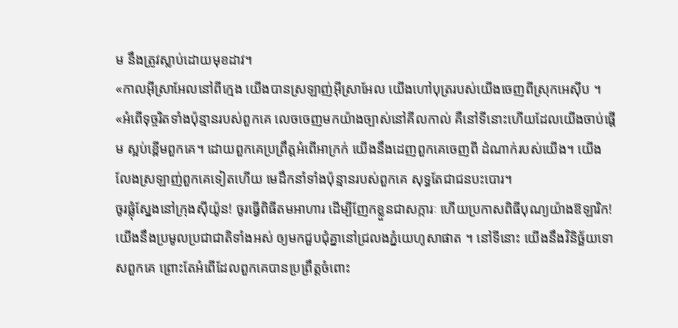ម នឹងត្រូវស្លាប់ដោយមុខដាវ។
«កាលអ៊ីស្រាអែលនៅពីក្មេង យើងបានស្រឡាញ់អ៊ីស្រាអែល យើងហៅបុត្ររបស់យើងចេញពីស្រុកអេស៊ីប ។
«អំពើទុច្ចរិតទាំងប៉ុន្មានរបស់ពួកគេ លេចចេញមកយ៉ាងច្បាស់នៅគីលកាល់ គឺនៅទីនោះហើយដែលយើងចាប់ផ្ដើម ស្អប់ខ្ពើមពួកគេ។ ដោយពួកគេប្រព្រឹត្តអំពើអាក្រក់ យើងនឹងដេញពួកគេចេញពី ដំណាក់របស់យើង។ យើងលែងស្រឡាញ់ពួកគេទៀតហើយ មេដឹកនាំទាំងប៉ុន្មានរបស់ពួកគេ សុទ្ធតែជាជនបះបោរ។
ចូរផ្លុំស្នែងនៅក្រុងស៊ីយ៉ូន! ចូរធ្វើពិធីតមអាហារ ដើម្បីញែកខ្លួនជាសក្ការៈ ហើយប្រកាសពិធីបុណ្យយ៉ាងឱឡារិក!
យើងនឹងប្រមូលប្រជាជាតិទាំងអស់ ឲ្យមកជួបជុំគ្នានៅជ្រលងភ្នំយេហូសាផាត ។ នៅទីនោះ យើងនឹងវិនិច្ឆ័យទោសពួកគេ ព្រោះតែអំពើដែលពួកគេបានប្រព្រឹត្តចំពោះ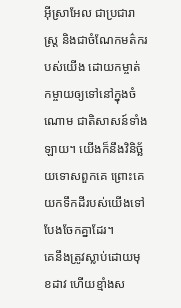អ៊ីស្រាអែល ជាប្រជារាស្ត្រ និងជាចំណែកមត៌ករបស់យើង ដោយកម្ចាត់កម្ចាយឲ្យទៅនៅក្នុងចំណោម ជាតិសាសន៍ទាំងឡាយ។ យើងក៏នឹងវិនិច្ឆ័យទោសពួកគេ ព្រោះគេ យកទឹកដីរបស់យើងទៅបែងចែកគ្នាដែរ។
គេនឹងត្រូវស្លាប់ដោយមុខដាវ ហើយខ្មាំងស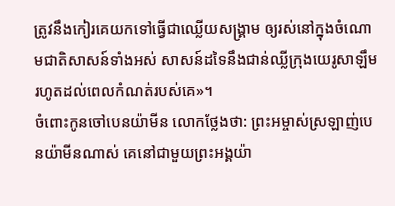ត្រូវនឹងកៀរគេយកទៅធ្វើជាឈ្លើយសង្គ្រាម ឲ្យរស់នៅក្នុងចំណោមជាតិសាសន៍ទាំងអស់ សាសន៍ដទៃនឹងជាន់ឈ្លីក្រុងយេរូសាឡឹម រហូតដល់ពេលកំណត់របស់គេ»។
ចំពោះកូនចៅបេនយ៉ាមីន លោកថ្លែងថា: ព្រះអម្ចាស់ស្រឡាញ់បេនយ៉ាមីនណាស់ គេនៅជាមួយព្រះអង្គយ៉ា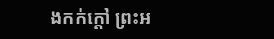ងកក់ក្ដៅ ព្រះអ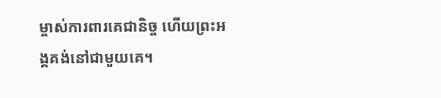ម្ចាស់ការពារគេជានិច្ច ហើយព្រះអង្គគង់នៅជាមួយគេ។